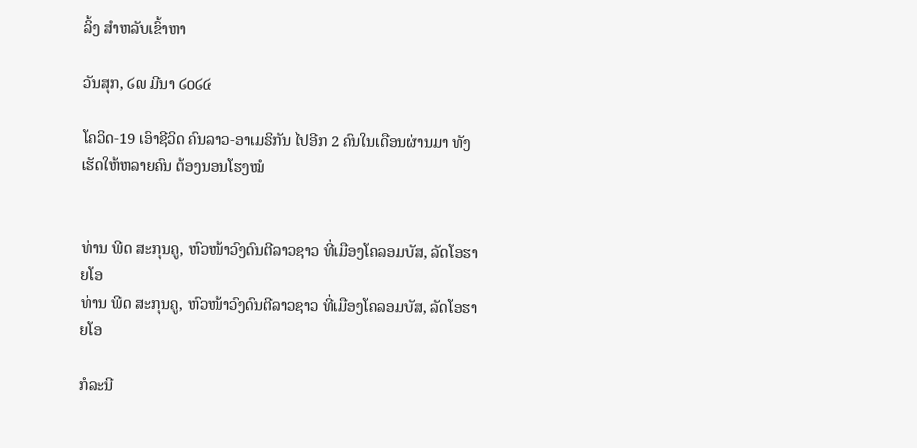ລິ້ງ ສຳຫລັບເຂົ້າຫາ

ວັນສຸກ, ໒໙ ມີນາ ໒໐໒໔

ໂຄວິດ-19 ເອົາຊີວິດ ຄົນລາວ-ອາເມຣິກັນ ໄປອີກ 2 ຄົນໃນເດືອນຜ່ານມາ ທັງເຮັດໃຫ້ຫລາຍຄົນ ຕ້ອງນອນໂຮງໝໍ


ທ່ານ ພີດ ສະກຸນຄູ, ຫົວໜ້າວົງດົນຕີລາວຊາວ ທີ່ເມືອງໂຄລອມບັສ, ລັດໂອຮາຍໂອ
ທ່ານ ພີດ ສະກຸນຄູ, ຫົວໜ້າວົງດົນຕີລາວຊາວ ທີ່ເມືອງໂຄລອມບັສ, ລັດໂອຮາຍໂອ

ກໍລະນີ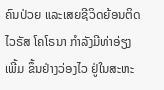ຄົນປ່ວຍ ແລະເສຍຊີວິດຍ້ອນຕິດໄວຣັສ ໂຄໂຣນາ ກໍາລັງມີທ່າອ່ຽງເພີ້ມ ຂຶ້ນຢ່າງວ່ອງໄວ ຢູ່ໃນສະຫະ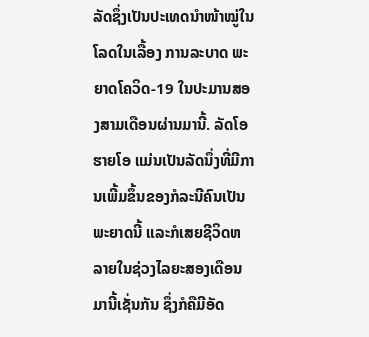ລັດຊຶ່ງເປັນປະເທດນໍາໜ້າໝູ່ໃນໂລດໃນເລື້ອງ ການລະບາດ ພະຍາດໂຄວິດ-19 ໃນປະມານສອງສາມເດືອນຜ່ານມານີ້. ລັດໂອຮາຍໂອ ແມ່ນເປັນລັດນຶ່ງທີ່ມີການເພີ້ມຂຶ້ນຂອງກໍລະນີຄົນເປັນພະຍາດນີ້ ແລະກໍເສຍຊີວິດຫລາຍໃນຊ່ວງໄລຍະສອງເດືອນມານີ້ເຊັ່ນກັນ ຊຶ່ງກໍຄືມີອັດ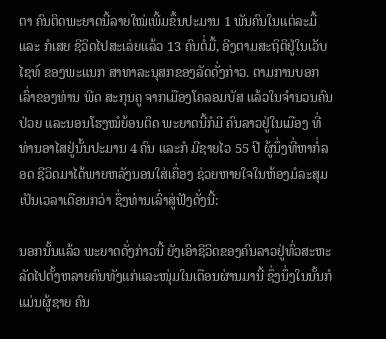ຕາ ຄົນຕິດພະຍາດນີ້ລາຍໃໝ່ເພີ້ມຂຶ້ນປະມານ 1 ພັນຄົນໃນແຕ່ລະມື້ ແລະ ກໍເສຍ ຊີວິດໄປສະເລ່ຍແລ້ວ 13 ຄົນຕໍ່ມື້, ອີງຕາມສະຖິຕິຢູ່ໃນເວັບໄຊທ໌ ຂອງພະແນກ ສາທາລະນຸສກຂອງລັດດັ່ງກ່າວ. ຕາມການບອກເລົ່າຂອງທ່ານ ພີດ ສະກຸນຄູ ຈາກເມືອງໂຄລອມບັສ ແລ້ວໃນຈໍານວນຄົນປ່ວຍ ແລະນອນໂຮງໝໍຍ້ອນຕິດ ພະຍາດນີ້ກໍມີ ຄົນລາວຢູ່ໃນເມືອງ ທີ່ທ່ານອາໄສຢູ່ນັ້ນປະມານ 4 ຄົນ ແລະກໍ ມີຊາຍໄວ 55 ປີ ຜູ້ນຶ່ງທີ່ຫາກໍ່ລອດ ຊີວິດມາໄດ້ພາຍຫລັງນອນໃສ່ເຄື່ອງ ຊ່ວຍຫາຍໃຈໃນຫ້ອງມໍລະສຸມ ເປັນເວລາເດືອນກວ່າ ຊຶ່ງທ່ານເລົ່າສູ່ຟັງດັ່ງນີ້:

ນອກນັ້ນແລ້ວ ພະຍາດດັ່ງກ່າວນີ້ ຍັງເອົາຊີວິດຂອງຄົນລາວຢູ່ທົ່ວສະຫະລັດໄປຕັ້ງຫລາຍຄົນທັງແກ່ແລະໜຸ່ມໃນເດືອນຜ່ານມານີ້ ຊຶ່ງນຶ່ງໃນນັ້ນກໍແມ່ນຜູ້ຊາຍ ຄົນ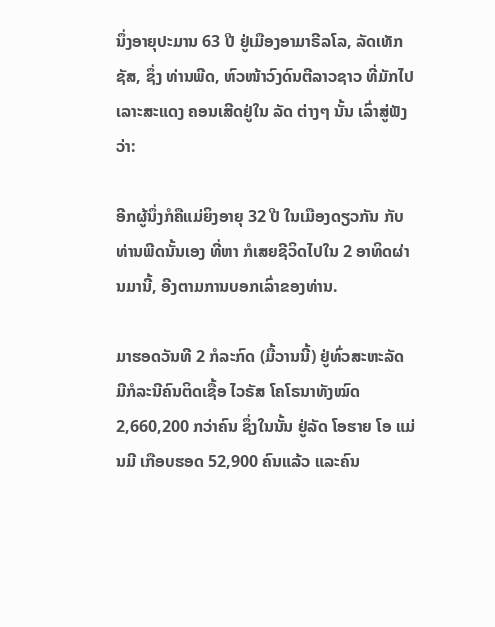ນຶ່ງອາຍຸປະມານ 63 ປີ ຢູ່ເມືອງອາມາຣີລໂລ, ລັດເທັກຊັສ, ຊຶ່ງ ທ່ານພີດ, ຫົວໜ້າວົງດົນຕີລາວຊາວ ທີ່ມັກໄປເລາະສະແດງ ຄອນເສີດຢູ່ໃນ ລັດ ຕ່າງໆ ນັ້ນ ເລົ່າສູ່ຟັງວ່າ:

ອີກຜູ້ນຶ່ງກໍຄືແມ່ຍິງອາຍຸ 32 ປີ ໃນເມືອງດຽວກັນ ກັບທ່ານພີດນັ້ນເອງ ທີ່ຫາ ກໍເສຍຊີວິດໄປໃນ 2 ອາທິດຜ່ານມານີ້, ອີງຕາມການບອກເລົ່າຂອງທ່ານ.

ມາຮອດວັນທີ 2 ກໍລະກົດ (ມື້ວານນີ້) ຢູ່ທົ່ວສະຫະລັດ ມີກໍລະນີຄົນຕິດເຊື້ອ ໄວຣັສ ໂຄໂຣນາທັງໝົດ 2,660,200 ກວ່າຄົນ ຊຶ່ງໃນນັ້ນ ຢູ່ລັດ ໂອຮາຍ ໂອ ແມ່ນມີ ເກືອບຮອດ 52,900 ຄົນແລ້ວ ແລະຄົນ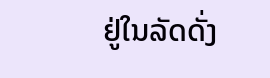ຢູ່ໃນລັດດັ່ງ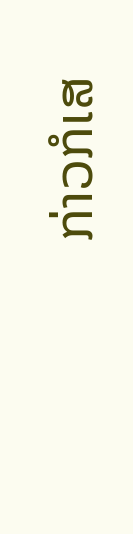ກ່າວກໍເສ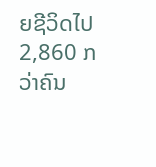ຍຊີວິດໄປ 2,860 ກວ່າຄົນ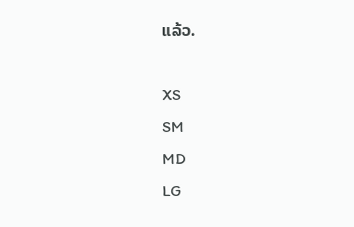ແລ້ວ.

XS
SM
MD
LG